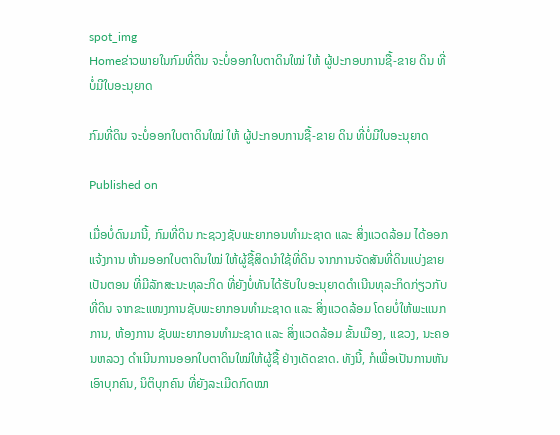spot_img
Homeຂ່າວພາຍໃນກົມທີ່ດິນ ຈະບໍ່ອອກໃບຕາດິນໃໝ່ ໃຫ້ ຜູ້ປະກອບການຊື້-ຂາຍ ດິນ ທີ່ບໍ່ມີໃບອະນຸຍາດ

ກົມທີ່ດິນ ຈະບໍ່ອອກໃບຕາດິນໃໝ່ ໃຫ້ ຜູ້ປະກອບການຊື້-ຂາຍ ດິນ ທີ່ບໍ່ມີໃບອະນຸຍາດ

Published on

ເມື່ອບໍ່ດົນມານີ້, ກົມທີ່ດິນ ກະຊວງຊັບພະຍາກອນທຳມະຊາດ ແລະ ສິ່ງແວດລ້ອມ ໄດ້ອອກແຈ້ງການ ຫ້າມອອກໃບຕາດິນໃໝ່ ໃຫ້ຜູ້ຊື້ສິດນຳໃຊ້ທີ່ດິນ ຈາກການຈັດສັນທີ່ດິນແບ່ງຂາຍເປັນຕອນ ທີ່ມີລັກສະນະທຸລະກິດ ທີ່ຍັງບໍ່ທັນໄດ້ຮັບໃບອະນຸຍາດດໍາເນີນທຸລະກິດກ່ຽວກັບທີ່ດິນ ຈາກຂະແໜງການຊັບພະຍາກອນທຳມະຊາດ ແລະ ສິ່ງແວດລ້ອມ ໂດຍບໍ່ໃຫ້ພະແນກການ, ຫ້ອງການ ຊັບພະຍາກອນທຳມະຊາດ ແລະ ສິ່ງແວດລ້ອມ ຂັ້ນເມືອງ, ແຂວງ, ນະຄອນຫລວງ ດໍາເນີນການອອກໃບຕາດິນໃໝ່ໃຫ້ຜູ້ຊື້ ຢ່າງເດັດຂາດ. ທັງນີ້, ກໍເພື່ອເປັນການຫັນເອົາບຸກຄົນ, ນິຕິບຸກຄົນ ທີ່ຍັງລະເມີດກົດໝາ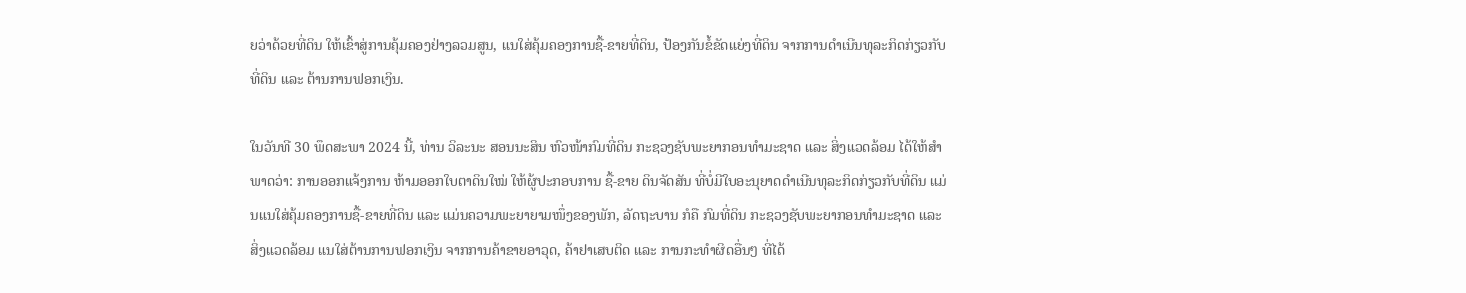ຍວ່າດ້ວຍທີ່ດິນ ໃຫ້ເຂົ້າສູ່ການຄຸ້ມຄອງຢ່າງລວມສູນ, ແນໃສ່ຄຸ້ມຄອງການຊື້-ຂາຍທີ່ດິນ, ປ້ອງກັນຂໍ້ຂັດແຍ່ງທີ່ດິນ ຈາກການດໍາເນີນທຸລະກິດກ່ຽວກັບທີ່ດິນ ແລະ ຕ້ານການຟອກເງິນ.

ໃນວັນທີ 30 ພຶດສະພາ 2024 ນີ້, ທ່ານ ວິລະນະ ສອນນະສິນ ຫົວໜ້າກົມທີ່ດິນ ກະຊວງຊັບພະຍາກອນທຳມະຊາດ ແລະ ສິ່ງແວດລ້ອມ ໄດ້ໃຫ້ສຳພາດວ່າ: ການອອກແຈ້ງການ ຫ້າມອອກໃບຕາດິນໃໝ່ ໃຫ້ຜູ້ປະກອບການ ຊື້-ຂາຍ ດິນຈັດສັນ ທີ່ບໍ່ມີໃບອະນຸຍາດດໍາເນີນທຸລະກິດກ່ຽວກັບທີ່ດິນ ແມ່ນແນໃສ່ຄຸ້ມຄອງການຊື້-ຂາຍທີ່ດິນ ແລະ ແມ່ນຄວາມພະຍາຍາມໜຶ່ງຂອງພັກ, ລັດຖະບານ ກໍຄື ກົມທີ່ດິນ ກະຊວງຊັບພະຍາກອນທຳມະຊາດ ແລະ ສິ່ງແວດລ້ອມ ແນໃສ່ຕ້ານການຟອກເງິນ ຈາກການຄ້າຂາຍອາວຸດ, ຄ້າຢາເສບຕິດ ແລະ ການກະທໍາຜິດອື່ນໆ ທີ່ໄດ້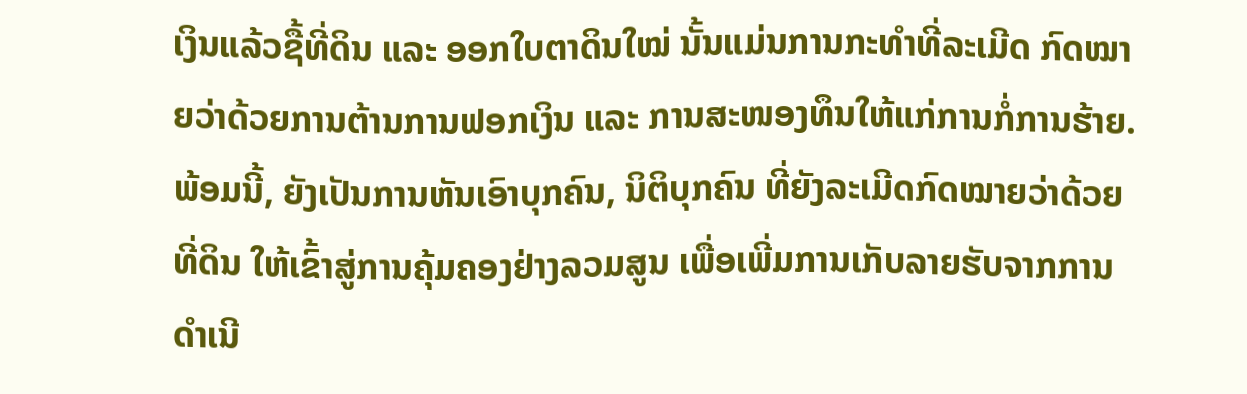ເງິນແລ້ວຊື້ທີ່ດິນ ແລະ ອອກໃບຕາດິນໃໝ່ ນັ້ນແມ່ນການກະທໍາທີ່ລະເມີດ ກົດໝາຍວ່າດ້ວຍການຕ້ານການຟອກເງິນ ແລະ ການສະໜອງທຶນໃຫ້ແກ່ການກໍ່ການຮ້າຍ.ພ້ອມນີ້, ຍັງເປັນການຫັນເອົາບຸກຄົນ, ນິຕິບຸກຄົນ ທີ່ຍັງລະເມີດກົດໝາຍວ່າດ້ວຍທີ່ດິນ ໃຫ້ເຂົ້າສູ່ການຄຸ້ມຄອງຢ່າງລວມສູນ ເພື່ອເພີ່ມການເກັບລາຍຮັບຈາກການດໍາເນີ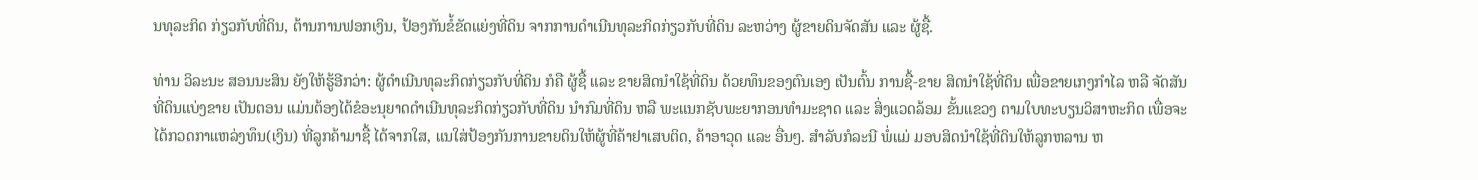ນທຸລະກິດ ກ່ຽວກັບທີ່ດິນ, ຕ້ານການຟອກເງິນ, ປ້ອງກັນຂໍ້ຂັດແຍ່ງທີ່ດິນ ຈາກການດໍາເນີນທຸລະກິດກ່ຽວກັບທີ່ດິນ ລະຫວ່າງ ຜູ້ຂາຍດິນຈັດສັນ ແລະ ຜູ້ຊື້.

ທ່ານ ວິລະນະ ສອນນະສິນ ຍັງໃຫ້ຮູ້ອີກວ່າ: ຜູ້ດໍາເນີນທຸລະກິດກ່ຽວກັບທີ່ດິນ ກໍຄື ຜູ້ຊື້ ແລະ ຂາຍສິດນຳໃຊ້ທີ່ດິນ ດ້ວຍທຶນຂອງຕົນເອງ ເປັນຕົ້ນ ການຊື້-ຂາຍ ສິດນຳໃຊ້ທີ່ດິນ ເພື່ອຂາຍເກງກຳໄລ ຫລື ຈັດສັນທີ່ດິນແບ່ງຂາຍ ເປັນຕອນ ແມ່ນຕ້ອງໄດ້ຂໍອະນຸຍາດດໍາເນີນທຸລະກິດກ່ຽວກັບທີ່ດິນ ນໍາກົມທີ່ດິນ ຫລື ພະແນກຊັບພະຍາກອນທໍາມະຊາດ ແລະ ສິ່ງແວດລ້ອມ ຂັ້ນແຂວງ ຕາມໃບທະບຽນວິສາຫະກິດ ເພື່ອຈະໄດ້ກວດກາແຫລ່ງທຶນ(ເງິນ) ທີ່ລູກຄ້າມາຊື້ ໄດ້ຈາກໃສ, ແນໃສ່ປ້ອງກັນການຂາຍດິນໃຫ້ຜູ້ທີ່ຄ້າຢາເສບຕິດ, ຄ້າອາວຸດ ແລະ ອື່ນໆ. ສໍາລັບກໍລະນີ ພໍ່ແມ່ ມອບສິດນໍາໃຊ້ທີ່ດິນໃຫ້ລູກຫລານ ຫ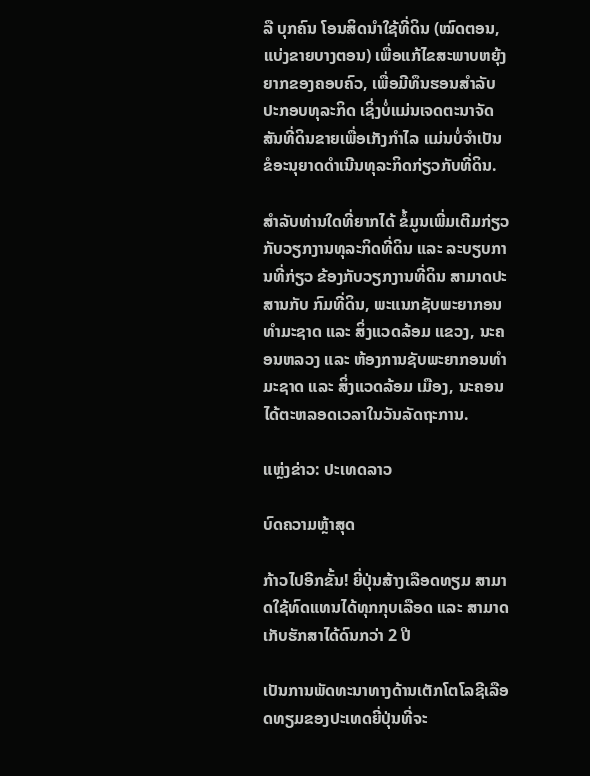ລື ບຸກຄົນ ໂອນສິດນໍາໃຊ້ທີ່ດິນ (ໝົດຕອນ, ແບ່ງຂາຍບາງຕອນ) ເພື່ອແກ້ໄຂສະພາບຫຍຸ້ງ ຍາກຂອງຄອບຄົວ, ເພື່ອມີທຶນຮອນສໍາລັບ ປະກອບທຸລະກິດ ເຊິ່ງບໍ່ແມ່ນເຈດຕະນາຈັດສັນທີ່ດິນຂາຍເພື່ອເກັງກໍາໄລ ແມ່ນບໍ່ຈໍາເປັນຂໍອະນຸຍາດດໍາເນີນທຸລະກິດກ່ຽວກັບທີ່ດິນ.

ສຳລັບທ່ານໃດທີ່ຍາກໄດ້ ຂໍ້ມູນເພີ່ມເຕີມກ່ຽວກັບວຽກງານທຸລະກິດທີ່ດິນ ແລະ ລະບຽບການທີ່ກ່ຽວ ຂ້ອງກັບວຽກງານທີ່ດິນ ສາມາດປະສານກັບ ກົມທີ່ດິນ, ພະແນກຊັບພະຍາກອນທຳມະຊາດ ແລະ ສິ່ງແວດລ້ອມ ແຂວງ, ນະຄອນຫລວງ ແລະ ຫ້ອງການຊັບພະຍາກອນທຳມະຊາດ ແລະ ສິ່ງແວດລ້ອມ ເມືອງ, ນະຄອນ ໄດ້ຕະຫລອດເວລາໃນວັນລັດຖະການ.

ແຫຼ່ງຂ່າວ: ປະເທດລາວ

ບົດຄວາມຫຼ້າສຸດ

ກ້າວໄປອີກຂັ້ນ! ຍີ່ປຸ່ນສ້າງເລືອດທຽມ ສາມາດໃຊ້ທົດແທນໄດ້ທຸກກຸບເລືອດ ແລະ ສາມາດເກັບຮັກສາໄດ້ດົນກວ່າ 2 ປີ

ເປັນການພັດທະນາທາງດ້ານເຕັກໂຕໂລຊີເລືອດທຽມຂອງປະເທດຍີ່ປຸ່ນທີ່ຈະ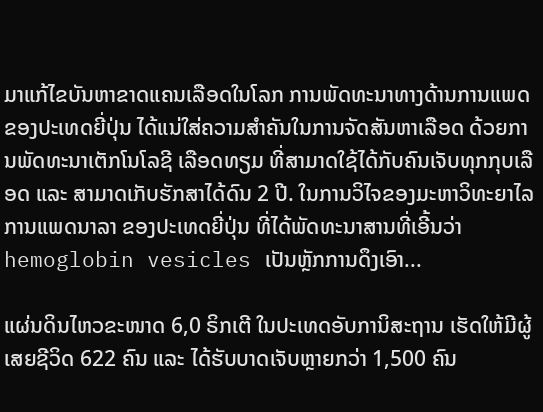ມາແກ້ໄຂບັນຫາຂາດແຄນເລືອດໃນໂລກ ການພັດທະນາທາງດ້ານການແພດຂອງປະເທດຍີ່ປຸ່ນ ໄດ້ແນ່ໃສ່ຄວາມສຳຄັນໃນການຈັດສັນຫາເລືອດ ດ້ວຍການພັດທະນາເຕັກໂນໂລຊີ ເລືອດທຽມ ທີ່ສາມາດໃຊ້ໄດ້ກັບຄົນເຈັບທຸກກຸບເລືອດ ແລະ ສາມາດເກັບຮັກສາໄດ້ດົນ 2 ປີ. ໃນການວິໄຈຂອງມະຫາວິທະຍາໄລການແພດນາລາ ຂອງປະເທດຍີ່ປຸ່ນ ທີ່ໄດ້ພັດທະນາສານທີ່ເອີ້ນວ່າ hemoglobin vesicles ເປັນຫຼັກການດຶງເອົາ...

ແຜ່ນດິນໄຫວຂະໜາດ 6,0 ຣິກເຕີ ໃນປະເທດອັບການິສະຖານ ເຮັດໃຫ້ມີຜູ້ເສຍຊີວິດ 622 ຄົນ ແລະ ໄດ້ຮັບບາດເຈັບຫຼາຍກວ່າ 1,500 ຄົນ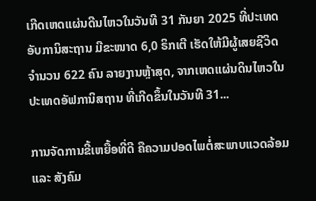ເກີດເຫດແຜ່ນດີນໄຫວໃນວັນທີ 31 ກັນຍາ 2025 ທີ່ປະເທດອັບການິສະຖານ ມີຂະໜາດ 6,0 ຣິກເຕີ ເຮັດໃຫ້ມີຜູ້ເສຍຊີວິດຈໍານວນ 622 ຄົນ ລາຍງານຫຼ້າສຸດ, ຈາກເຫດແຜ່ນດິນໄຫວໃນປະເທດອັຟການິສຖານ ທີ່ເກີດຂຶ້ນໃນວັນທີ 31...

ການຈັດການຂີ້ເຫຍື້ອທີ່ດີ ຄືຄວາມປອດໄພຕໍ່ສະພາບແວດລ້ອມ ແລະ ສັງຄົມ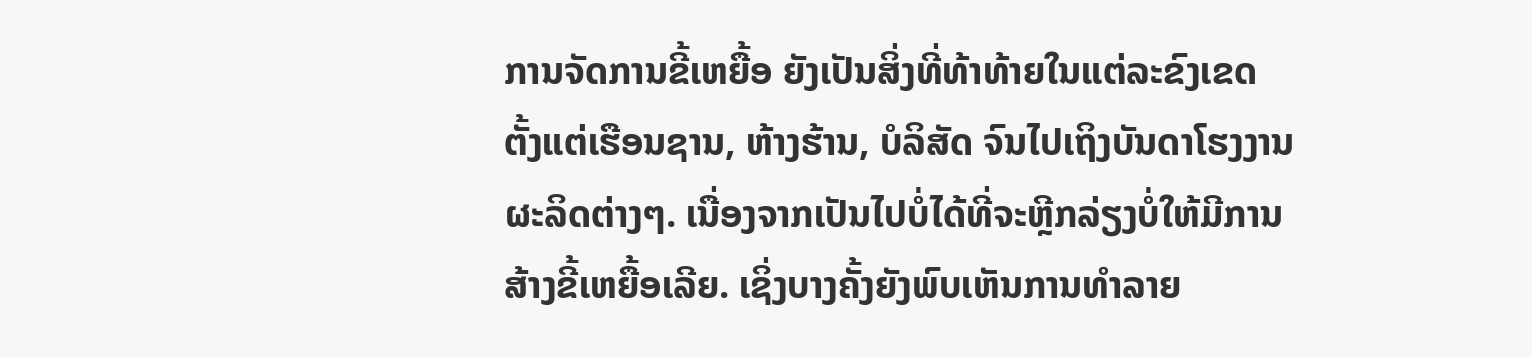ການຈັດການຂີ້ເຫຍື້ອ ຍັງເປັນສິ່ງທີ່ທ້າທ້າຍໃນແຕ່ລະຂົງເຂດ ຕັ້ງແຕ່ເຮືອນຊານ, ຫ້າງຮ້ານ, ບໍລິສັດ ຈົນໄປເຖິງບັນດາໂຮງງານຜະລິດຕ່າງໆ. ເນື່ອງຈາກເປັນໄປບໍ່ໄດ້ທີ່ຈະຫຼີກລ່ຽງບໍ່ໃຫ້ມີການສ້າງຂີ້ເຫຍື້ອເລີຍ. ເຊິ່ງບາງຄັ້ງຍັງພົບເຫັນການທຳລາຍ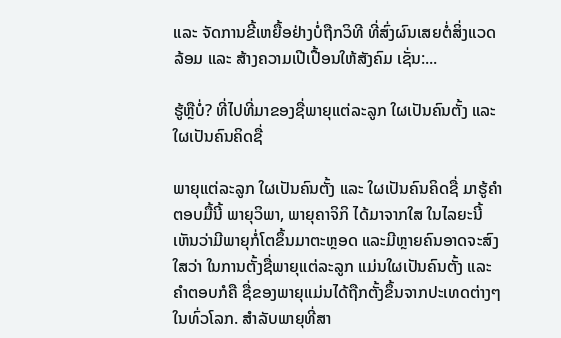ແລະ ຈັດການຂີ້ເຫຍື້ອຢ່າງບໍ່ຖືກວິທີ ທີ່ສົ່ງຜົນເສຍຕໍ່ສິ່ງແວດລ້ອມ ແລະ ສ້າງຄວາມເປີເປື້ອນໃຫ້ສັງຄົມ ເຊັ່ນ:...

ຮູ້ຫຼືບໍ່? ທີ່ໄປທີ່ມາຂອງຊື່ພາຍຸແຕ່ລະລູກ ໃຜເປັນຄົນຕັ້ງ ແລະ ໃຜເປັນຄົນຄິດຊື່

ພາຍຸແຕ່ລະລູກ ໃຜເປັນຄົນຕັ້ງ ແລະ ໃຜເປັນຄົນຄິດຊື່ ມາຮູ້ຄຳຕອບມື້ນີ້ ພາຍຸວິພາ, ພາຍຸຄາຈິກິ ໄດ້ມາຈາກໃສ ໃນໄລຍະນີ້ເຫັນວ່າມີພາຍຸກໍ່ໂຕຂຶ້ນມາຕະຫຼອດ ແລະມີຫຼາຍຄົນອາດຈະສົງໃສວ່າ ໃນການຕັ້ງຊື່ພາຍຸແຕ່ລະລູກ ແມ່ນໃຜເປັນຄົນຕັ້ງ ແລະຄໍາຕອບກໍຄື ຊື່ຂອງພາຍຸແມ່ນໄດ້ຖືກຕັ້ງຂຶ້ນຈາກປະເທດຕ່າງໆໃນທົ່ວໂລກ. ສຳລັບພາຍຸທີ່ສາ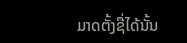ມາດຕັ້ງຊື່ໄດ້ນັ້ນ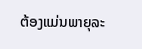ຕ້ອງແມ່ນພາຍຸລະ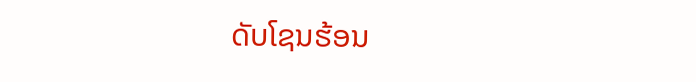ດັບໂຊນຮ້ອນ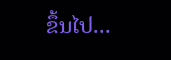ຂຶ້ນໄປ...